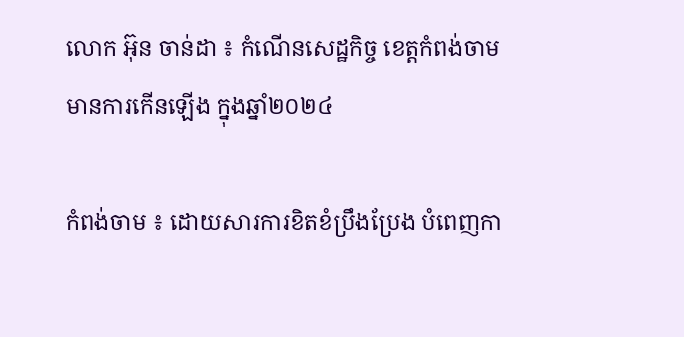លោក អ៊ុន ចាន់ដា ៖ កំណើនសេដ្ឋកិច្ច ខេត្តកំពង់ចាម មានការកើនឡើង ក្នុងឆ្នាំ២០២៤

កំពង់ចាម ៖ ដោយសារការខិតខំប្រឹងប្រែង បំពេញកា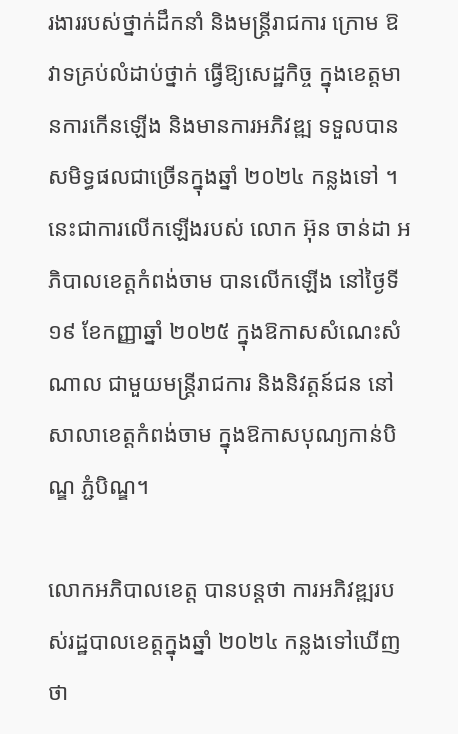រងាររបស់ថ្នាក់ដឹកនាំ និងមន្ត្រីរាជការ ក្រោម ឱវាទគ្រប់លំដាប់ថ្នាក់ ធ្វើឱ្យសេដ្ឋកិច្ច ក្នុងខេត្តមានការកើនឡើង និងមានការអភិវឌ្ឍ ទទួលបានសមិទ្ធផលជាច្រើនក្នុងឆ្នាំ ២០២៤ កន្លងទៅ ។ នេះជាការលើកឡើងរបស់ លោក អ៊ុន ចាន់ដា អភិបាលខេត្តកំពង់ចាម បានលើកឡើង នៅថ្ងៃទី ១៩ ខែកញ្ញាឆ្នាំ ២០២៥ ក្នុងឱកាសសំណេះសំណាល ជាមួយមន្ត្រីរាជការ និងនិវត្តន៍ជន នៅសាលាខេត្តកំពង់ចាម ក្នុងឱកាសបុណ្យកាន់បិណ្ឌ ភ្ជំបិណ្ឌ។

លោកអភិបាលខេត្ត បានបន្តថា ការអភិវឌ្ឍរបស់រដ្ឋបាលខេត្តក្នុងឆ្នាំ ២០២៤ កន្លងទៅឃើញថា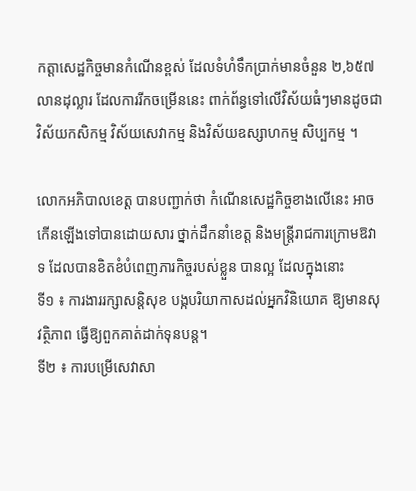កត្តាសេដ្ឋកិច្ចមានកំណើនខ្ពស់ ដែលទំហំទឹកប្រាក់មានចំនួន ២,៦៥៧ លានដុល្លារ ដែលការរីកចម្រើននេះ ពាក់ព័ន្ធទៅលើវិស័យធំៗមានដូចជា វិស័យកសិកម្ម វិស័យសេវាកម្ម និងវិស័យឧស្សាហកម្ម សិប្បកម្ម ។

លោកអភិបាលខេត្ត បានបញ្ជាក់ថា កំណើនសេដ្ឋកិច្ចខាងលើនេះ អាចកើនឡើងទៅបានដោយសារ ថ្នាក់ដឹកនាំខេត្ត និងមន្ត្រីរាជការក្រោមឱវាទ ដែលបានខិតខំបំពេញភារកិច្ចរបស់ខ្លួន បានល្អ ដែលក្នុងនោះ
ទី១ ៖ ការងាររក្សាសន្តិសុខ បង្កបរិយាកាសដល់អ្នកវិនិយោគ ឱ្យមានសុវត្ថិភាព ធ្វើឱ្យពួកគាត់ដាក់ទុនបន្ត។
ទី២ ៖ ការបម្រើសេវាសា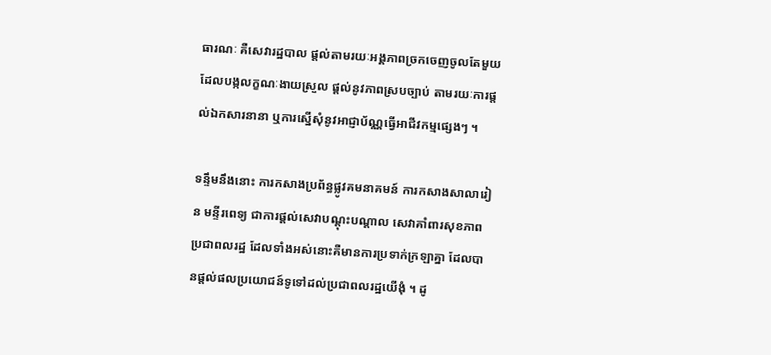ធារណៈ គឺសេវារដ្ឋបាល ផ្ដល់តាមរយៈអង្គភាពច្រកចេញចូលតែមួយ ដែលបង្កលក្ខណៈងាយស្រួល ផ្ដល់នូវភាពស្របច្បាប់ តាមរយៈការផ្ដល់ឯកសារនានា ឬការស្នើសុំនូវអាជ្ញាប័ណ្ណធ្វើអាជីវកម្មផ្សេងៗ ។

ទន្ទឹមនឹងនោះ ការកសាងប្រព័ន្ធផ្លូវគមនាគមន៍ ការកសាងសាលារៀន មន្ទីរពេទ្យ ជាការផ្ដល់សេវាបណ្ដុះបណ្ដាល សេវាគាំពារសុខភាពប្រជាពលរដ្ឋ ដែលទាំងអស់នោះគឺមានការប្រទាក់ក្រឡាគ្នា ដែលបានផ្តល់ផលប្រយោជន៍ទូទៅដល់ប្រជាពលរដ្ឋយើងុំ ។ ដូ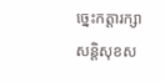ច្នេះកត្តារក្សាសន្តិសុខស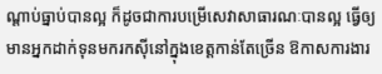ណ្ដាប់ធ្នាប់បានល្អ ក៏ដូចជាការបម្រើសេវាសាធារណៈបានល្អ ធ្វើឲ្យមានអ្នកដាក់ទុនមករកស៊ីនៅក្នុងខេត្តកាន់តែច្រើន ឱកាសការងារ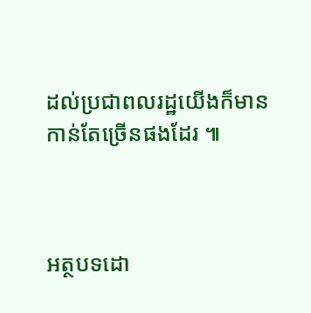ដល់ប្រជាពលរដ្ឋយើងក៏មានកាន់តែច្រើនផងដែរ ៕



អត្ថបទដោ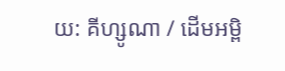យ: គីហ្សូណា / ដើមអម្ពិ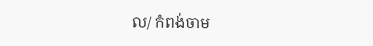ល/ កំពង់ចាម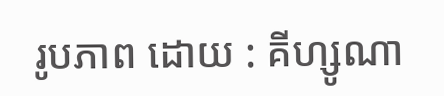រូបភាព ដោយ : គីហ្សូណា